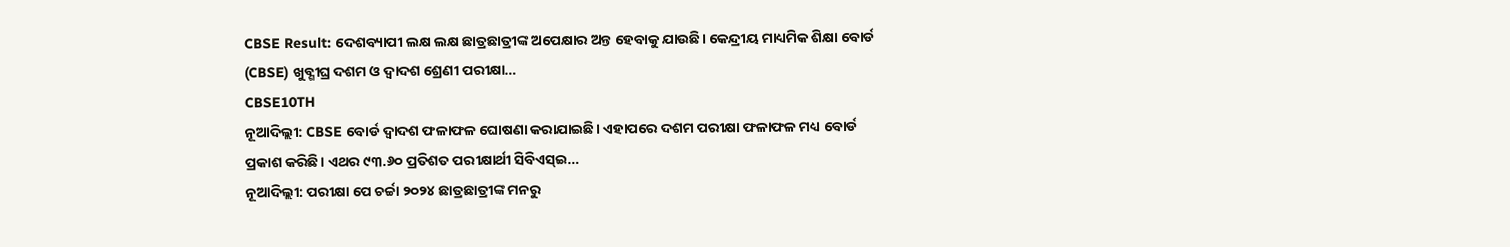CBSE Result: ଦେଶବ୍ୟାପୀ ଲକ୍ଷ ଲକ୍ଷ ଛାତ୍ରଛାତ୍ରୀଙ୍କ ଅପେକ୍ଷାର ଅନ୍ତ ହେବାକୁ ଯାଉଛି। କେନ୍ଦ୍ରୀୟ ମାଧ୍ୟମିକ ଶିକ୍ଷା ବୋର୍ଡ (CBSE) ଖୁବ୍ଶୀଘ୍ର ଦଶମ ଓ ଦ୍ୱାଦଶ ଶ୍ରେଣୀ ପରୀକ୍ଷା…
CBSE10TH
ନୂଆଦିଲ୍ଲୀ: CBSE ବୋର୍ଡ ଦ୍ୱାଦଶ ଫଳାଫଳ ଘୋଷଣା କରାଯାଇଛି। ଏହାପରେ ଦଶମ ପରୀକ୍ଷା ଫଳାଫଳ ମଧ୍ୟ ବୋର୍ଡ ପ୍ରକାଶ କରିଛି। ଏଥର ୯୩.୬୦ ପ୍ରତିଶତ ପରୀକ୍ଷାର୍ଥୀ ସିବିଏସ୍ଇ…
ନୂଆଦିଲ୍ଲୀ: ପରୀକ୍ଷା ପେ ଚର୍ଚ୍ଚା ୨୦୨୪ ଛାତ୍ରଛାତ୍ରୀଙ୍କ ମନରୁ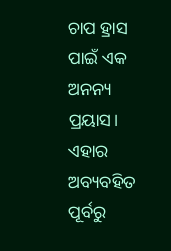ଚାପ ହ୍ରାସ ପାଇଁ ଏକ ଅନନ୍ୟ ପ୍ରୟାସ। ଏହାର ଅବ୍ୟବହିତ ପୂର୍ବରୁ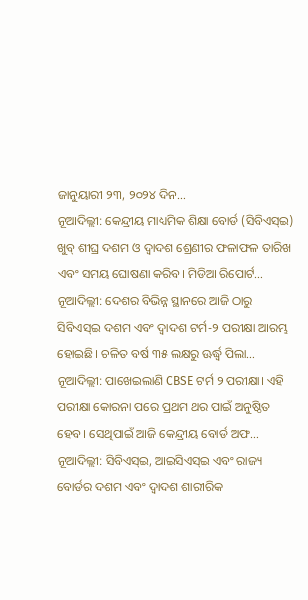ଜାନୁୟାରୀ ୨୩, ୨୦୨୪ ଦିନ…
ନୂଆଦିଲ୍ଲୀ: କେନ୍ଦ୍ରୀୟ ମାଧ୍ୟମିକ ଶିକ୍ଷା ବୋର୍ଡ (ସିବିଏସ୍ଇ) ଖୁବ୍ ଶୀଘ୍ର ଦଶମ ଓ ଦ୍ୱାଦଶ ଶ୍ରେଣୀର ଫଳାଫଳ ତାରିଖ ଏବଂ ସମୟ ଘୋଷଣା କରିବ। ମିଡିଆ ରିପୋର୍ଟ…
ନୂଆଦିଲ୍ଲୀ: ଦେଶର ବିଭିନ୍ନ ସ୍ଥାନରେ ଆଜି ଠାରୁ ସିବିଏସ୍ଇ ଦଶମ ଏବଂ ଦ୍ୱାଦଶ ଟର୍ମ-୨ ପରୀକ୍ଷା ଆରମ୍ଭ ହୋଇଛି। ଚଳିତ ବର୍ଷ ୩୫ ଲକ୍ଷରୁ ଊର୍ଦ୍ଧ୍ୱ ପିଲା…
ନୂଆଦିଲ୍ଲୀ: ପାଖେଇଲାଣି CBSE ଟର୍ମ ୨ ପରୀକ୍ଷା। ଏହି ପରୀକ୍ଷା କୋରନା ପରେ ପ୍ରଥମ ଥର ପାଇଁ ଅନୁଷ୍ଠିତ ହେବ। ସେଥିପାଇଁ ଆଜି କେନ୍ଦ୍ରୀୟ ବୋର୍ଡ ଅଫ…
ନୂଆଦିଲ୍ଲୀ: ସିବିଏସ୍ଇ, ଆଇସିଏସ୍ଇ ଏବଂ ରାଜ୍ୟ ବୋର୍ଡର ଦଶମ ଏବଂ ଦ୍ୱାଦଶ ଶାରୀରିକ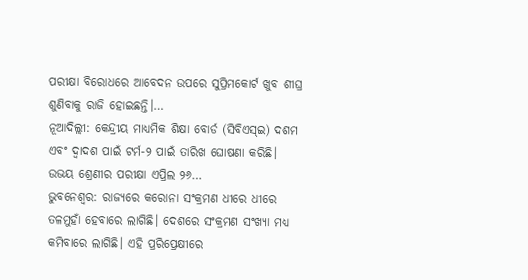ପରୀକ୍ଷା ବିରୋଧରେ ଆବେଦନ ଉପରେ ସୁପ୍ରିମକୋର୍ଟ ଖୁବ ଶୀଘ୍ର ଶୁଣିବାକୁ ରାଜି ହୋଇଛନ୍ତି।…
ନୂଆଦିଲ୍ଲୀ: କେନ୍ଦ୍ରୀୟ ମାଧ୍ୟମିକ ଶିକ୍ଷା ବୋର୍ଡ (ସିବିଏସ୍ଇ) ଦଶମ ଏବଂ ଦ୍ୱାଦଶ ପାଇଁ ଟର୍ମ-୨ ପାଇଁ ତାରିଖ ଘୋଷଣା କରିଛି। ଉଭୟ ଶ୍ରେଣୀର ପରୀକ୍ଷା ଏପ୍ରିଲ ୨୬…
ଭୁବନେଶ୍ବର: ରାଜ୍ୟରେ କରୋନା ସଂକ୍ରମଣ ଧୀରେ ଧୀରେ ତଳମୁହାଁ ହେବାରେ ଲାଗିଛି। ଦେଶରେ ସଂକ୍ରମଣ ସଂଖ୍ୟା ମଧ୍ୟ କମିବାରେ ଲାଗିଛି। ଏହି ପ୍ରରିପ୍ରେକ୍ଷୀରେ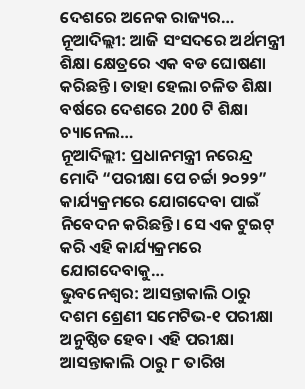ଦେଶରେ ଅନେକ ରାଜ୍ୟର…
ନୂଆଦିଲ୍ଲୀ: ଆଜି ସଂସଦରେ ଅର୍ଥମନ୍ତ୍ରୀ ଶିକ୍ଷା କ୍ଷେତ୍ରରେ ଏକ ବଡ ଘୋଷଣା କରିଛନ୍ତି। ତାହା ହେଲା ଚଳିତ ଶିକ୍ଷା ବର୍ଷରେ ଦେଶରେ 200 ଟି ଶିକ୍ଷା ଚ୍ୟାନେଲ…
ନୂଆଦିଲ୍ଲୀ: ପ୍ରଧାନମନ୍ତ୍ରୀ ନରେନ୍ଦ୍ର ମୋଦି “ପରୀକ୍ଷା ପେ ଚର୍ଚ୍ଚା ୨୦୨୨” କାର୍ଯ୍ୟକ୍ରମରେ ଯୋଗଦେବା ପାଇଁ ନିବେଦନ କରିଛନ୍ତି। ସେ ଏକ ଟୁଇଟ୍ କରି ଏହି କାର୍ଯ୍ୟକ୍ରମରେ ଯୋଗଦେବାକୁ…
ଭୁବନେଶ୍ଵର: ଆସନ୍ତାକାଲି ଠାରୁ ଦଶମ ଶ୍ରେଣୀ ସମେଟିଭ-୧ ପରୀକ୍ଷା ଅନୁଷ୍ଠିତ ହେବ। ଏହି ପରୀକ୍ଷା ଆସନ୍ତାକାଲି ଠାରୁ ୮ ତାରିଖ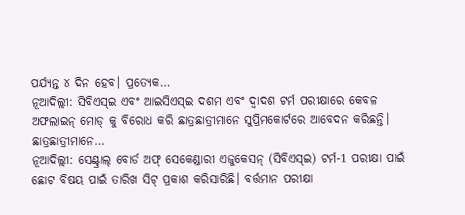ପର୍ଯ୍ୟନ୍ତ ୪ ଦିନ ହେବ। ପ୍ରତ୍ୟେକ…
ନୂଆଦିଲ୍ଲୀ: ସିବିଏସ୍ଇ ଏବଂ ଆଇସିଏସ୍ଇ ଦଶମ ଏବଂ ଦ୍ୱାଦଶ ଟର୍ମ ପରୀକ୍ଷାରେ କେବଳ ଅଫଲାଇନ୍ ମୋଡ୍ କୁ ବିରୋଧ କରି ଛାତ୍ରଛାତ୍ରୀମାନେ ସୁପ୍ରିମକୋର୍ଟରେ ଆବେଦନ କରିଛନ୍ତି। ଛାତ୍ରଛାତ୍ରୀମାନେ…
ନୂଆଦିଲ୍ଲୀ: ସେଣ୍ଟ୍ରାଲ୍ ବୋର୍ଡ ଅଫ୍ ସେକେଣ୍ଡାରୀ ଏଜୁକେସନ୍ (ସିବିଏସ୍ଇ) ଟର୍ମ-1 ପରୀକ୍ଷା ପାଇଁ ଛୋଟ ବିଷୟ ପାଇଁ ତାରିଖ ସିଟ୍ ପ୍ରକାଶ କରିସାରିଛି। ବର୍ତ୍ତମାନ ପରୀକ୍ଷା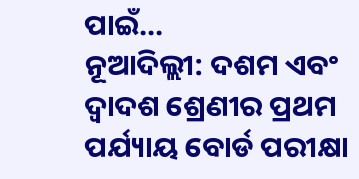ପାଇଁ…
ନୂଆଦିଲ୍ଲୀ: ଦଶମ ଏବଂ ଦ୍ୱାଦଶ ଶ୍ରେଣୀର ପ୍ରଥମ ପର୍ଯ୍ୟାୟ ବୋର୍ଡ ପରୀକ୍ଷା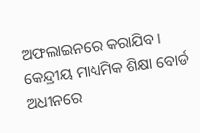ଅଫଲାଇନରେ କରାଯିବ। କେନ୍ଦ୍ରୀୟ ମାଧ୍ୟମିକ ଶିକ୍ଷା ବୋର୍ଡ ଅଧୀନରେ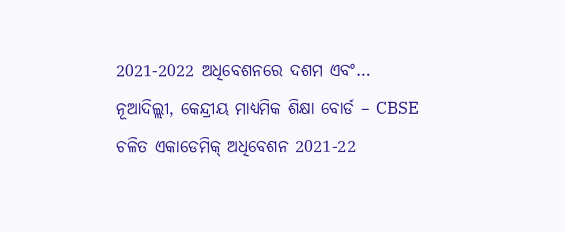2021-2022 ଅଧିବେଶନରେ ଦଶମ ଏବଂ…
ନୂଆଦିଲ୍ଲୀ, କେନ୍ଦ୍ରୀୟ ମାଧ୍ୟମିକ ଶିକ୍ଷା ବୋର୍ଡ – CBSE ଚଳିତ ଏକାଡେମିକ୍ ଅଧିବେଶନ 2021-22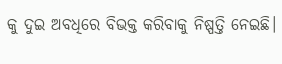କୁ ଦୁଇ ଅବଧିରେ ବିଭକ୍ତ କରିବାକୁ ନିଷ୍ପତ୍ତି ନେଇଛି।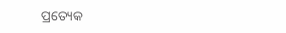ପ୍ରତ୍ୟେକ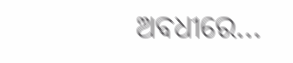ଅବଧୀରେ…